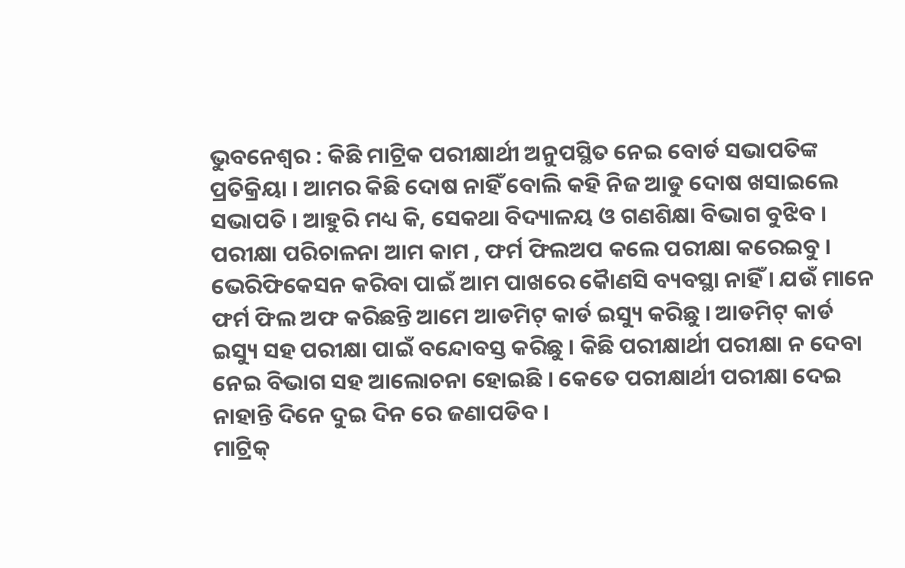ଭୁବନେଶ୍ୱର : କିଛି ମାଟ୍ରିକ ପରୀକ୍ଷାର୍ଥୀ ଅନୁପସ୍ଥିତ ନେଇ ବୋର୍ଡ ସଭାପତିଙ୍କ ପ୍ରତିକ୍ରିୟା । ଆମର କିଛି ଦୋଷ ନାହିଁ ବୋଲି କହି ନିଜ ଆଡୁ ଦୋଷ ଖସାଇଲେ ସଭାପତି । ଆହୁରି ମଧ୍ୟ କି, ସେକଥା ବିଦ୍ୟାଳୟ ଓ ଗଣଶିକ୍ଷା ବିଭାଗ ବୁଝିବ । ପରୀକ୍ଷା ପରିଚାଳନା ଆମ କାମ , ଫର୍ମ ଫିଲଅପ କଲେ ପରୀକ୍ଷା କରେଇବୁ । ଭେରିଫିକେସନ କରିବା ପାଇଁ ଆମ ପାଖରେ କୈାଣସି ବ୍ୟବସ୍ଥା ନାହିଁ । ଯଉଁ ମାନେ ଫର୍ମ ଫିଲ ଅଫ କରିଛନ୍ତି ଆମେ ଆଡମିଟ୍ କାର୍ଡ ଇସ୍ୟୁ କରିଛୁ । ଆଡମିଟ୍ କାର୍ଡ ଇସ୍ୟୁ ସହ ପରୀକ୍ଷା ପାଇଁ ବନ୍ଦୋବସ୍ତ କରିଛୁ । କିଛି ପରୀକ୍ଷାର୍ଥୀ ପରୀକ୍ଷା ନ ଦେବା ନେଇ ବିଭାଗ ସହ ଆଲୋଚନା ହୋଇଛି । କେତେ ପରୀକ୍ଷାର୍ଥୀ ପରୀକ୍ଷା ଦେଇ ନାହାନ୍ତି ଦିନେ ଦୁଇ ଦିନ ରେ ଜଣାପଡିବ ।
ମାଟ୍ରିକ୍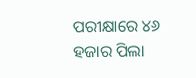ପରୀକ୍ଷାରେ ୪୬ ହଜାର ପିଲା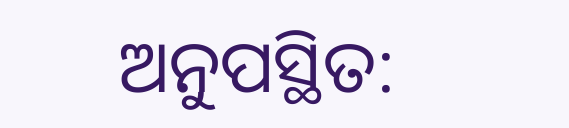ଅନୁପସ୍ଥିତ: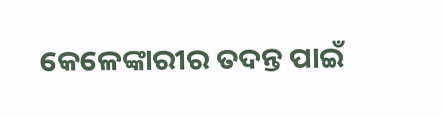କେଳେଙ୍କାରୀର ତଦନ୍ତ ପାଇଁ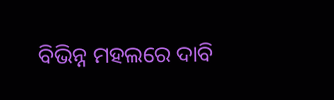ବିଭିନ୍ନ ମହଲରେ ଦାବି